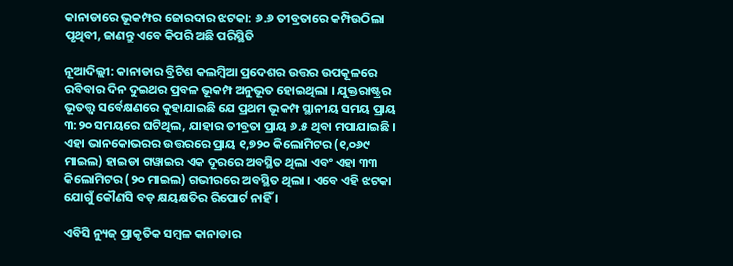କାନାଡାରେ ଭୂକମ୍ପର ଜୋରଦାର ଝଟକା: ୬.୬ ତୀବ୍ରତାରେ କମ୍ପିଉଠିଲା ପୃଥିବୀ, ଜାଣନ୍ତୁ ଏବେ କିପରି ଅଛି ପରିସ୍ଥିତି

ନୂଆଦିଲ୍ଲୀ: କାନାଡାର ବ୍ରିଟିଶ କଲମ୍ବିଆ ପ୍ରଦେଶର ଉତ୍ତର ଉପକୂଳରେ ରବିବାର ଦିନ ଦୁଇଥର ପ୍ରବଳ ଭୂକମ୍ପ ଅନୁଭୂତ ହୋଇଥିଲା । ଯୁକ୍ତରାଷ୍ଟ୍ରର ଭୂତତ୍ତ୍ୱ ସର୍ବେକ୍ଷଣରେ କୁହାଯାଇଛି ଯେ ପ୍ରଥମ ଭୂକମ୍ପ ସ୍ଥାନୀୟ ସମୟ ପ୍ରାୟ ୩:୨୦ ସମୟରେ ଘଟିଥିଲ, ଯାହାର ତୀବ୍ରତା ପ୍ରାୟ ୬.୫ ଥିବା ମପାଯାଇଛି । ଏହା ଭାନକୋଭରର ଉତ୍ତରରେ ପ୍ରାୟ ୧,୭୨୦ କିଲୋମିଟର (୧,୦୬୯ ମାଇଲ) ହାଇଡା ଗୱାଇର ଏକ ଦୂରରେ ଅବସ୍ଥିତ ଥିଲା ଏବଂ ଏହା ୩୩ କିଲୋମିଟର (୨୦ ମାଇଲ) ଗଭୀରରେ ଅବସ୍ଥିତ ଥିଲା । ଏବେ ଏହି ଝଟକା ଯୋଗୁଁ କୌଣସି ବଡ଼ କ୍ଷୟକ୍ଷତିର ରିପୋର୍ଟ ନାହିଁ ।

ଏବିସି ନ୍ୟୁଜ୍ ପ୍ରାକୃତିକ ସମ୍ବଳ କାନାଡାର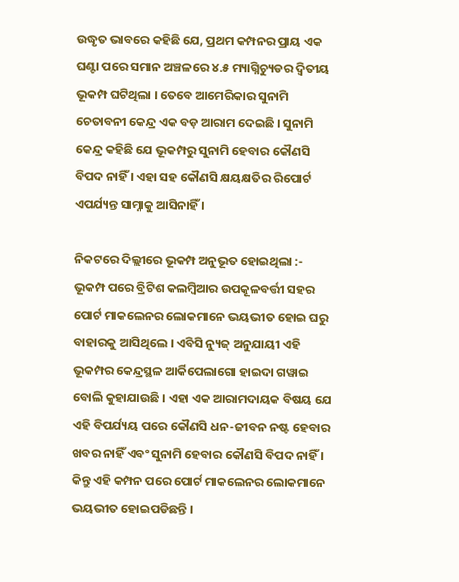ଉଦ୍ଧୃତ ଭାବରେ କହିଛି ଯେ, ପ୍ରଥମ କମ୍ପନର ପ୍ରାୟ ଏକ ଘଣ୍ଟା ପରେ ସମାନ ଅଞ୍ଚଳରେ ୪.୫ ମ୍ୟାଗ୍ନିଚ୍ୟୁଡର ଦ୍ୱିତୀୟ ଭୂକମ୍ପ ଘଟିଥିଲା । ତେବେ ଆମେରିକାର ସୁନାମି ଚେତାବନୀ କେନ୍ଦ୍ର ଏକ ବଡ଼ ଆରାମ ଦେଇଛି । ସୁନାମି କେନ୍ଦ୍ର କହିଛି ଯେ ଭୂକମ୍ପରୁ ସୁନାମି ହେବାର କୌଣସି ବିପଦ ନାହିଁ । ଏହା ସହ କୌଣସି କ୍ଷୟକ୍ଷତିର ରିପୋର୍ଟ ଏପର୍ଯ୍ୟନ୍ତ ସାମ୍ନାକୁ ଆସିନାହିଁ ।

ନିକଟରେ ଦିଲ୍ଲୀରେ ଭୂକମ୍ପ ଅନୁଭୂତ ହୋଇଥିଲା :-
ଭୂକମ୍ପ ପରେ ବ୍ରିଟିଶ କଲମ୍ବିଆର ଉପକୂଳବର୍ତ୍ତୀ ସହର ପୋର୍ଟ ମାକଲେନର ଲୋକମାନେ ଭୟଭୀତ ହୋଇ ଘରୁ ବାହାରକୁ ଆସିଥିଲେ । ଏବିସି ନ୍ୟୁଜ୍ ଅନୁଯାୟୀ ଏହି ଭୂକମ୍ପର କେନ୍ଦ୍ରସ୍ଥଳ ଆର୍କିପେଲାଗୋ ହାଇଦା ଗୱାଇ ବୋଲି କୁହାଯାଉଛି । ଏହା ଏକ ଆରାମଦାୟକ ବିଷୟ ଯେ ଏହି ବିପର୍ଯ୍ୟୟ ପରେ କୌଣସି ଧନ-ଜୀବନ ନଷ୍ଟ ହେବାର ଖବର ନାହିଁ ଏବଂ ସୁନାମି ହେବାର କୌଣସି ବିପଦ ନାହିଁ । କିନ୍ତୁ ଏହି କମ୍ପନ ପରେ ପୋର୍ଟ ମାକଲେନର ଲୋକମାନେ ଭୟଭୀତ ହୋଇପଡିଛନ୍ତି ।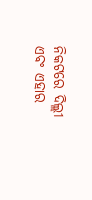ନିକଟରେ ଦିଲ୍ଲୀ ଏବଂ ଏହାର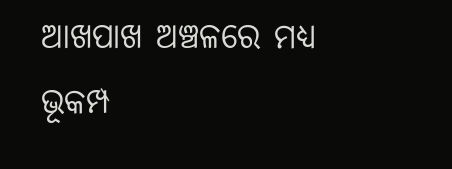ଆଖପାଖ ଅଞ୍ଚଳରେ ମଧ୍ୟ ଭୂକମ୍ପ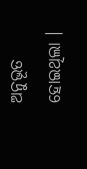ଅନୁଭୂତ ହୋଇଥିଲା ।